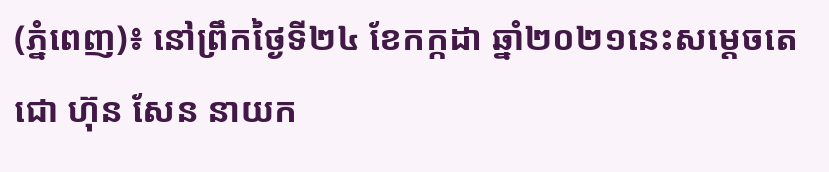(ភ្នំពេញ)៖ នៅព្រឹកថ្ងៃទី២៤ ខែកក្កដា ឆ្នាំ២០២១នេះសម្តេចតេជោ ហ៊ុន សែន នាយក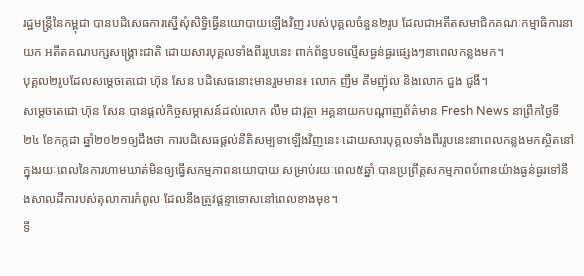រដ្ឋមន្រ្តីនៃកម្ពុជា បានបដិសេធការស្នើសុំសិទ្ធិធ្វើនយោបាយឡើងវិញ របស់បុគ្គលចំនួន២រូប ដែលជាអតីតសមាជិកគណៈកម្មាធិការនាយក អតីតគណបក្សសង្រ្គោះជាតិ ដោយសារបុគ្គលទាំងពីររូបនេះ ពាក់ព័ន្ធបទល្មើសធ្ងន់ធ្ងរផ្សេងៗនាពេលកន្លងមក។
បុគ្គល២រូបដែលសម្តេចតេជោ ហ៊ុន សែន បដិសេធនោះមានរួមមាន៖ លោក ញឹម គឹមញ៉ុល និងលោក ជួង ជូងី។
សម្តេចតេជោ ហ៊ុន សែន បានផ្តល់កិច្ចសម្ភាសន៍ដល់លោក លឹម ជាវុត្ថា អគ្គនាយកបណ្តាញព័ត៌មាន Fresh News នាព្រឹកថ្ងៃទី២៤ ខែកក្កដា ឆ្នាំ២០២១ឲ្យដឹងថា ការបដិសេធផ្តល់នីតិសម្បទាឡើងវិញនេះ ដោយសារបុគ្គលទាំងពីររូបនេះនាពេលកន្លងមកស្ថិតនៅក្នុងរយៈពេលនៃការហាមឃាត់មិនឲ្យធ្វើសកម្មភាពនយោបាយ សម្រាប់រយៈពេល៥ឆ្នាំ បានប្រព្រឹត្តសកម្មភាពបំពានយ៉ាងធ្ងន់ធ្ងរទៅនឹងសាលដីការបស់តុលាការកំពូល ដែលនឹងត្រូវផ្តន្ទាទោសនៅពេលខាងមុខ។
ទី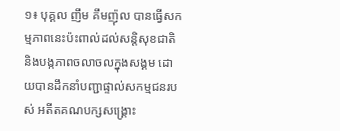១៖ បុគ្គល ញឹម គឹមញ៉ុល បានធ្វើសកម្មភាពនេះប៉ះពាល់ដល់សន្តិសុខជាតិ និងបង្កភាពចលាចលក្នុងសង្គម ដោយបានដឹកនាំបញ្ជាផ្ទាល់សកម្មជនរបស់ អតីតគណបក្សសង្រ្គោះ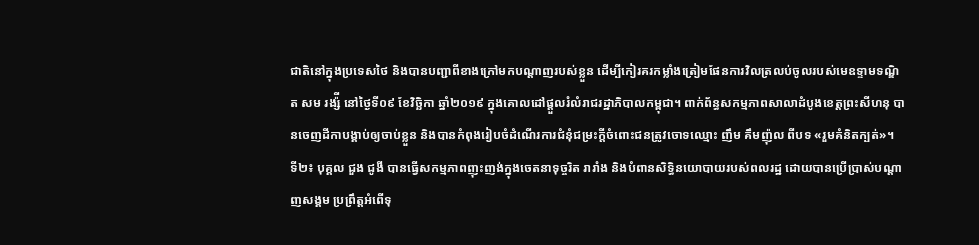ជាតិនៅក្នុងប្រទេសថៃ និងបានបញ្ជាពីខាងក្រៅមកបណ្តាញរបស់ខ្លួន ដើម្បីកៀរគរកម្លាំងត្រៀមផែនការវិលត្រលប់ចូលរបស់មេឧទ្ទាមទណ្ឌិត សម រង្ស៉ី នៅថ្ងៃទី០៩ ខែវិច្ឆិកា ឆ្នាំ២០១៩ ក្នុងគោលដៅផ្តួលរំលំរាជរដ្ឋាភិបាលកម្ពុជា។ ពាក់ព័ន្ធសកម្មភាពសាលាដំបូងខេត្តព្រះសីហនុ បានចេញដីកាបង្គាប់ឲ្យចាប់ខ្លួន និងបានកំពុងរៀបចំដំណើរការជំនុំជម្រះក្តីចំពោះជនត្រូវចោទឈ្មោះ ញឹម គឹមញ៉ុល ពីបទ «រួមគំនិតក្បត់»។
ទី២៖ បុគ្គល ជួង ជូងី បានធ្វើសកម្មភាពញុះញង់ក្នុងចេតនាទុច្ចរិត រារាំង និងបំពានសិទ្ធិនយោបាយរបស់ពលរដ្ឋ ដោយបានប្រើប្រាស់បណ្តាញសង្គម ប្រព្រឹត្តអំពើទុ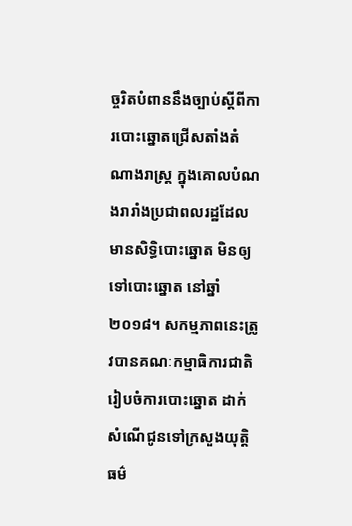ច្ចរិតបំពាននឹងច្បាប់ស្តីពីការបោះឆ្នោតជ្រើសតាំងតំណាងរាស្រ្ត ក្នុងគោលបំណងរារាំងប្រជាពលរដ្ឋដែលមានសិទ្ធិបោះឆ្នោត មិនឲ្យទៅបោះឆ្នោត នៅឆ្នាំ២០១៨។ សកម្មភាពនេះត្រូវបានគណៈកម្មាធិការជាតិរៀបចំការបោះឆ្នោត ដាក់សំណើជូនទៅក្រសួងយុត្តិធម៌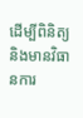ដើម្បីពិនិត្យ និងមានវិធានការ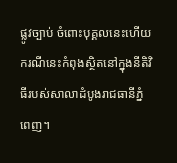ផ្លូវច្បាប់ ចំពោះបុគ្គលនេះហើយ ករណីនេះកំពុងស្ថិតនៅក្នុងនីតិវិធីរបស់សាលាដំបូងរាជធានីភ្នំពេញ។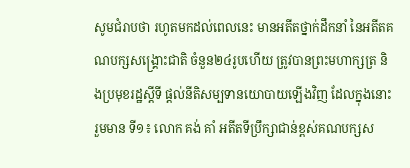សូមជំរាបថា រហូតមកដល់ពេលនេះ មានអតីតថ្នាក់ដឹកនាំ នៃអតីតគណបក្សសង្រ្គោះជាតិ ចំនួន២៤រូបហើយ ត្រូវបានព្រះមហាក្សត្រ និងប្រមុខរដ្ឋស្តីទី ផ្តល់នីតិសម្បទានយោបាយឡើងវិញ ដែលក្នុងនោះរួមមាន ទី១៖ លោក គង់ គាំ អតីតទីប្រឹក្សាជាន់ខ្ពស់គណបក្សស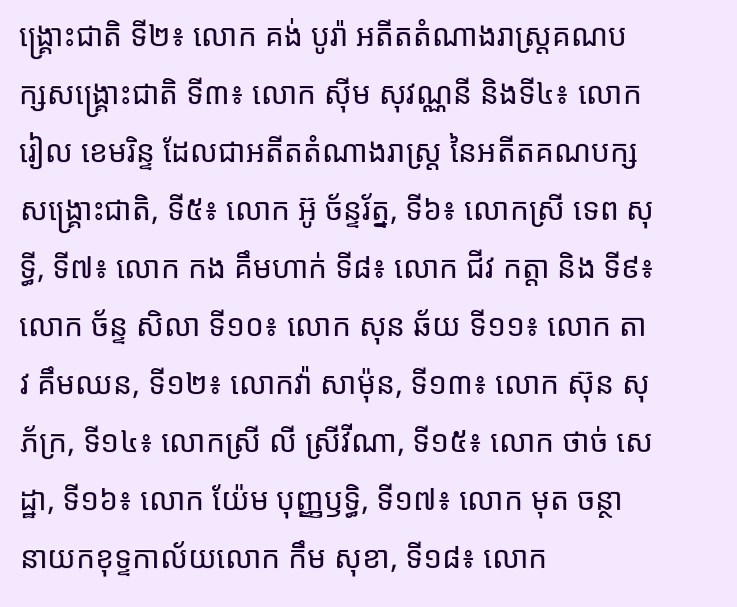ង្រ្គោះជាតិ ទី២៖ លោក គង់ បូរ៉ា អតីតតំណាងរាស្រ្តគណបក្សសង្រ្គោះជាតិ ទី៣៖ លោក ស៊ីម សុវណ្ណនី និងទី៤៖ លោក រៀល ខេមរិន្ទ ដែលជាអតីតតំណាងរាស្រ្ត នៃអតីតគណបក្សសង្រ្គោះជាតិ, ទី៥៖ លោក អ៊ូ ច័ន្ទរ័ត្ន, ទី៦៖ លោកស្រី ទេព សុទ្ធី, ទី៧៖ លោក កង គឹមហាក់ ទី៨៖ លោក ជីវ កត្តា និង ទី៩៖ លោក ច័ន្ទ សិលា ទី១០៖ លោក សុន ឆ័យ ទី១១៖ លោក តាវ គឹមឈន, ទី១២៖ លោកវ៉ា សាម៉ុន, ទី១៣៖ លោក ស៊ុន សុភ័ក្រ, ទី១៤៖ លោកស្រី លី ស្រីវីណា, ទី១៥៖ លោក ថាច់ សេដ្ឋា, ទី១៦៖ លោក យ៉ែម បុញ្ញឫទ្ធិ, ទី១៧៖ លោក មុត ចន្ថា នាយកខុទ្ទកាល័យលោក កឹម សុខា, ទី១៨៖ លោក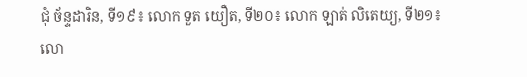ជុំ ច័ន្ទដារិន, ទី១៩៖ លោក ទួត យឿត, ទី២០៖ លោក ឡាត់ លិតេយ្យ, ទី២១៖ លោ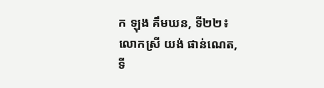ក ឡុង គឹមឃន, ទី២២៖ លោកស្រី យង់ ផាន់ណេត, ទី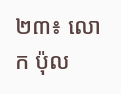២៣៖ លោក ប៉ុល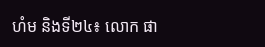ហំម និងទី២៤៖ លោក ផា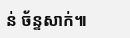ន់ ច័ន្ទសាក់៕